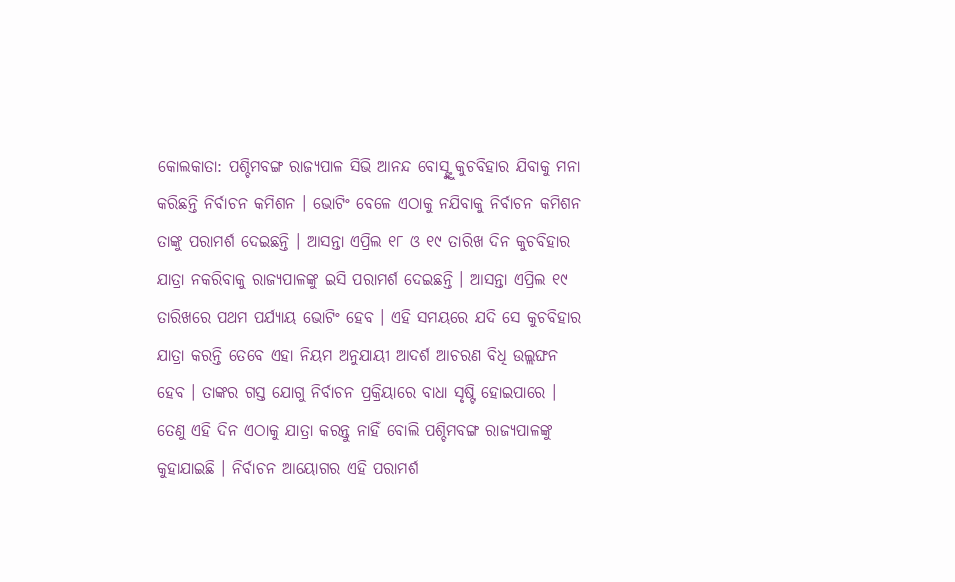କୋଲକାତା: ପଶ୍ଚିମବଙ୍ଗ ରାଜ୍ୟପାଳ ସିଭି ଆନନ୍ଦ ବୋସ୍ଙ୍କୁ କୁଚବିହାର ଯିବାକୁ ମନା କରିଛନ୍ତି ନିର୍ବାଚନ କମିଶନ । ଭୋଟିଂ ବେଳେ ଏଠାକୁ ନଯିବାକୁ ନିର୍ବାଚନ କମିଶନ ତାଙ୍କୁ ପରାମର୍ଶ ଦେଇଛନ୍ତି । ଆସନ୍ତା ଏପ୍ରିଲ ୧୮ ଓ ୧୯ ତାରିଖ ଦିନ କୁଚବିହାର ଯାତ୍ରା ନକରିବାକୁ ରାଜ୍ୟପାଳଙ୍କୁ ଇସି ପରାମର୍ଶ ଦେଇଛନ୍ତି । ଆସନ୍ତା ଏପ୍ରିଲ ୧୯ ତାରିଖରେ ପଥମ ପର୍ଯ୍ୟାୟ ଭୋଟିଂ ହେବ । ଏହି ସମୟରେ ଯଦି ସେ କୁଚବିହାର ଯାତ୍ରା କରନ୍ତି ତେବେ ଏହା ନିୟମ ଅନୁଯାୟୀ ଆଦର୍ଶ ଆଚରଣ ବିଧି ଉଲ୍ଲଙ୍ଘନ ହେବ । ତାଙ୍କର ଗସ୍ତ ଯୋଗୁ ନିର୍ବାଚନ ପ୍ରକ୍ରିୟାରେ ବାଧା ସୃଷ୍ଟି ହୋଇପାରେ । ତେଣୁ ଏହି ଦିନ ଏଠାକୁ ଯାତ୍ରା କରନ୍ତୁ ନାହିଁ ବୋଲି ପଶ୍ଚିମବଙ୍ଗ ରାଜ୍ୟପାଳଙ୍କୁ କୁହାଯାଇଛି । ନିର୍ବାଚନ ଆୟୋଗର ଏହି ପରାମର୍ଶ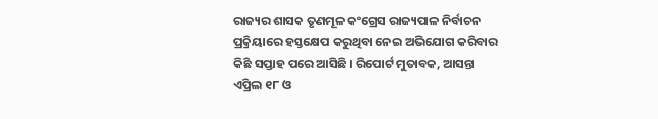ରାଜ୍ୟର ଶାସକ ତୃଣମୂଳ କଂଗ୍ରେସ ରାଜ୍ୟପାଳ ନିର୍ବାଚନ ପ୍ରକ୍ରିୟାରେ ହସ୍ତକ୍ଷେପ କରୁଥିବା ନେଇ ଅଭିଯୋଗ କରିବାର କିଛି ସପ୍ତାହ ପରେ ଆସିଛି । ରିପୋର୍ଟ ମୁତାବକ, ଆସନ୍ତା ଏପ୍ରିଲ ୧୮ ଓ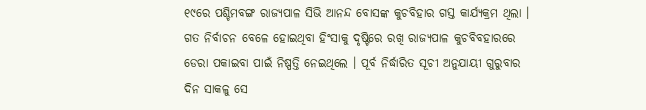୧୯ରେ ପଶ୍ଚିମବଙ୍ଗ ରାଜ୍ୟପାଳ ସିଭି ଆନନ୍ଦ ବୋସଙ୍କ କୁଚବିହାର ଗସ୍ତ କାର୍ଯ୍ୟକ୍ରମ ଥିଲା । ଗତ ନିର୍ବାଚନ ବେଳେ ହୋଇଥିବା ହିଂସାକୁ ଦୃଷ୍ଟିରେ ରଖି ରାଜ୍ୟପାଳ କୁଚବିବହାରରେ ଡେରା ପକାଇବା ପାଇଁ ନିଷ୍ପତ୍ତି ନେଇଥିଲେ । ପୂର୍ବ ନିର୍ଦ୍ଧାରିତ ସୂଚୀ ଅନୁଯାୟୀ ଗୁରୁବାର ଦିନ ସାକଳୁ ସେ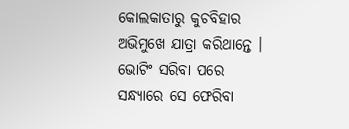କୋଲକାତାରୁ କୁଚବିହାର ଅଭିମୁଖେ ଯାତ୍ରା କରିଥାନ୍ତେ । ଭୋଟିଂ ସରିବା ପରେ ସନ୍ଧ୍ୟାରେ ସେ ଫେରିବା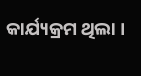କାର୍ଯ୍ୟକ୍ରମ ଥିଲା ।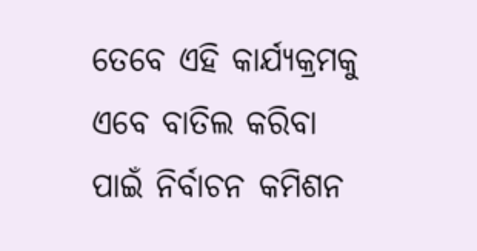ତେବେ ଏହି କାର୍ଯ୍ୟକ୍ରମକୁ ଏବେ ବାତିଲ କରିବା ପାଇଁ ନିର୍ବାଚନ କମିଶନ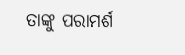ତାଙ୍କୁ ପରାମର୍ଶ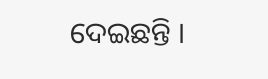ଦେଇଛନ୍ତି ।